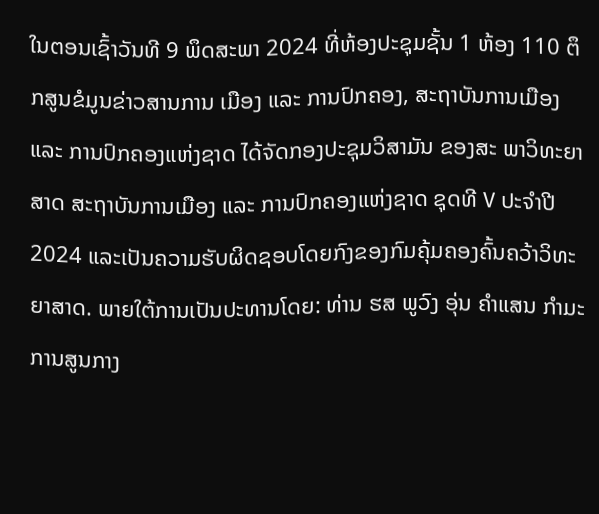ໃນຕອນເຊົ້າວັນທີ 9 ພຶດສະພາ 2024 ທີ່ຫ້ອງປະຊຸມຊັ້ນ 1 ຫ້ອງ 110 ຕຶກສູນຂໍມູນຂ່າວສານການ ເມືອງ ແລະ ການປົກຄອງ, ສະຖາບັນການເມືອງ ແລະ ການປົກຄອງແຫ່ງຊາດ ໄດ້ຈັດກອງປະຊຸມວິສາມັນ ຂອງສະ ພາວິທະຍາສາດ ສະຖາບັນການເມືອງ ແລະ ການປົກຄອງແຫ່ງຊາດ ຊຸດທີ V ປະຈໍາປີ 2024 ແລະເປັນຄວາມຮັບຜິດຊອບໂດຍກົງຂອງກົມຄຸ້ມຄອງຄົ້ນຄວ້າວິທະຍາສາດ. ພາຍໃຕ້ການເປັນປະທານໂດຍ: ທ່ານ ຮສ ພູວົງ ອຸ່ນ ຄໍາແສນ ກໍາມະການສູນກາງ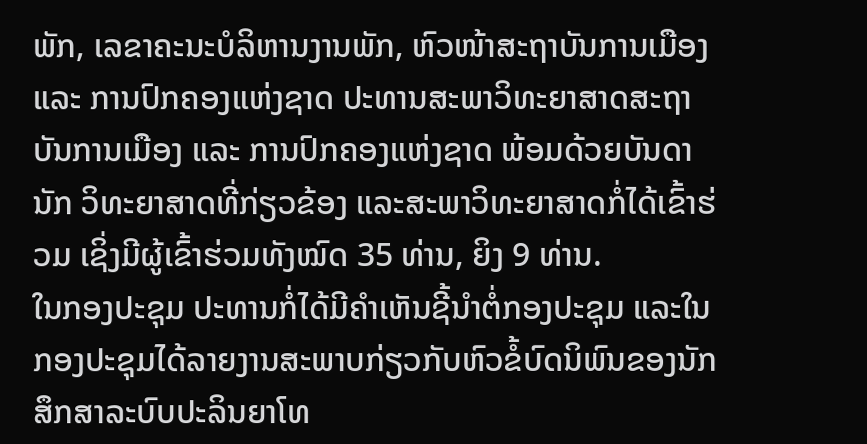ພັກ, ເລຂາຄະນະບໍລິຫານງານພັກ, ຫົວໜ້າສະຖາບັນການເມືອງ ແລະ ການປົກຄອງແຫ່ງຊາດ ປະທານສະພາວິທະຍາສາດສະຖາບັນການເມືອງ ແລະ ການປົກຄອງແຫ່ງຊາດ ພ້ອມດ້ວຍບັນດານັກ ວິທະຍາສາດທີ່ກ່ຽວຂ້ອງ ແລະສະພາວິທະຍາສາດກໍ່ໄດ້ເຂົ້າຮ່ວມ ເຊິ່ງມີຜູ້ເຂົ້າຮ່ວມທັງໝົດ 35 ທ່ານ, ຍິງ 9 ທ່ານ.
ໃນກອງປະຊຸມ ປະທານກໍ່ໄດ້ມີຄໍາເຫັນຊີ້ນໍາຕໍ່ກອງປະຊຸມ ແລະໃນກອງປະຊຸມໄດ້ລາຍງານສະພາບກ່ຽວກັບຫົວຂໍ້ບົດນິພົນຂອງນັກສຶກສາລະບົບປະລິນຍາໂທ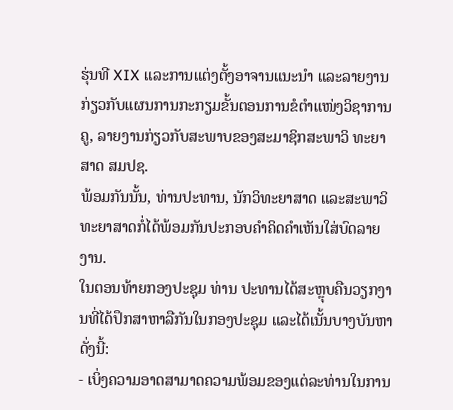ຮຸ່ນທີ XIX ແລະການແຕ່ງຕັ້ງອາຈານແນະນໍາ ແລະລາຍງານກ່ຽວກັບແຜນການກະກຽມຂັ້ນຕອນການຂໍຕໍາແໜ່ງວິຊາການຄູ, ລາຍງານກ່ຽວກັບສະພາບຂອງສະມາຊິກສະພາວິ ທະຍາສາດ ສມປຊ.
ພ້ອມກັນນັ້ນ, ທ່ານປະທານ, ນັກວິທະຍາສາດ ແລະສະພາວິທະຍາສາດກໍ່ໄດ້ພ້ອມກັນປະກອບຄໍາຄິດຄໍາເຫັນໃສ່ບົດລາຍງານ.
ໃນຕອນທ້າຍກອງປະຊຸມ ທ່ານ ປະທານໄດ້ສະຫຼຸບຄືນວຽກງານທີ່ໄດ້ປຶກສາຫາລືກັນໃນກອງປະຊຸມ ແລະໄດ້ເນັ້ນບາງບັນຫາດັ່ງນີ້:
- ເບິ່ງຄວາມອາດສາມາດຄວາມພ້ອມຂອງແຕ່ລະທ່ານໃນການ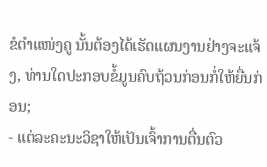ຂໍຕໍາແໜ່ງຄູ ນັ້ນຕ້ອງໄດ້ເຮັດແຜນງານຢ່າງຈະແຈ້ງ, ທ່ານໃດປະກອບຂໍ້ມູນຄົບຖ້ວນກ່ອນກໍ່ໃຫ້ຍື່ນກ່ອນ;
- ແຕ່ລະຄະນະວິຊາໃຫ້ເປັນເຈົ້າການຕື່ນຕົວ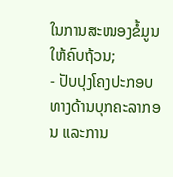ໃນການສະໜອງຂໍ້ມູນໃຫ້ຄົບຖ້ວນ;
- ປັບປຸງໂຄງປະກອບທາງດ້ານບຸກຄະລາກອນ ແລະການ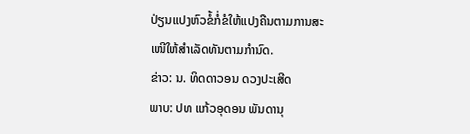ປ່ຽນແປງຫົວຂໍ້ກໍ່ຂໍໃຫ້ແປງຄືນຕາມການສະ
ເໜີໃຫ້ສໍາເລັດທັນຕາມກໍານົດ.
ຂ່າວ: ນ. ທິດດາວອນ ດວງປະເສີດ
ພາບ: ປທ ແກ້ວອຸດອນ ພັນດານຸ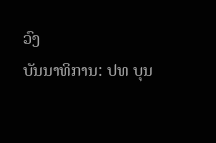ວົງ
ບັນນາທິການ: ປທ ບຸນ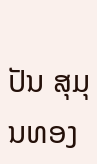ປັນ ສຸມຸນທອງ